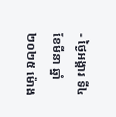- ថ្ងៃអង្គារ ទី៤ ខែមីនា ឆ្នាំ២០២៥ ម៉ោង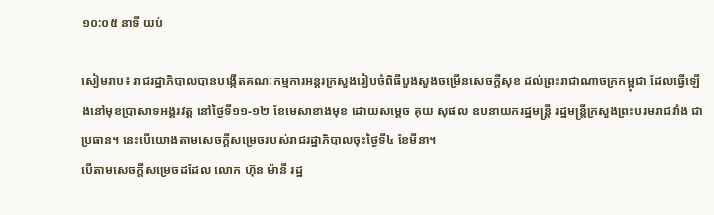១០:០៥ នាទី យប់

សៀមរាប៖ រាជរដ្ឋាភិបាលបានបង្កើតគណៈកម្មការអន្តរក្រសួងរៀបចំពិធីបួងសួងចម្រើនសេចក្តីសុខ ដល់ព្រះរាជាណាចក្រកម្ពុជា ដែលធ្វើឡើងនៅមុខប្រាសាទអង្គរវត្ត នៅថ្ងៃទី១១-១២ ខែមេសាខាងមុខ ដោយសម្ដេច គុយ សុផល ឧបនាយករដ្ឋមន្រ្តី រដ្ឋមន្រ្តីក្រសួងព្រះបរមរាជវាំង ជាប្រធាន។ នេះបើយោងតាមសេចក្តីសម្រេចរបស់រាជរដ្ឋាភិបាលចុះថ្ងៃទី៤ ខែមីនា។
បើតាមសេចក្តីសម្រេចដដែល លោក ហ៊ុន ម៉ានី រដ្ឋ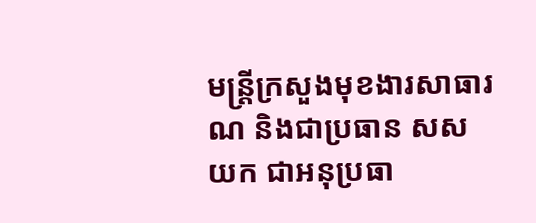មន្រ្តីក្រសួងមុខងារសាធារណ និងជាប្រធាន សសយក ជាអនុប្រធា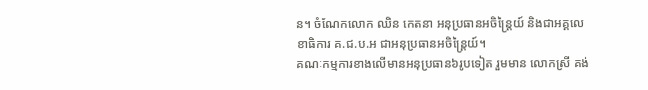ន។ ចំណែកលោក ឈិន កេតនា អនុប្រធានអចិន្រ្តៃយ៍ និងជាអគ្គលេខាធិការ គ.ជ.ប.អ ជាអនុប្រធានអចិន្រ្តៃយ៍។
គណៈកម្មការខាងលើមានអនុប្រធាន៦រូបទៀត រួមមាន លោកស្រី គង់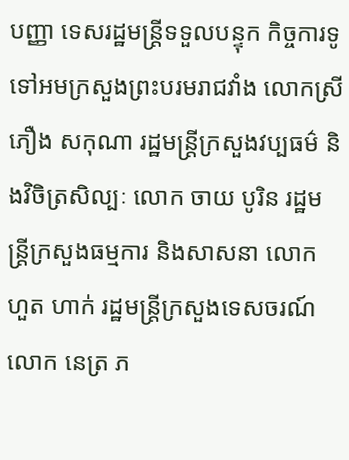បញ្ញា ទេសរដ្ឋមន្រ្តីទទួលបន្ទុក កិច្ចការទូទៅអមក្រសួងព្រះបរមរាជវាំង លោកស្រី ភឿង សកុណា រដ្ឋមន្រ្តីក្រសួងវប្បធម៌ និងវិចិត្រសិល្បៈ លោក ចាយ បូរិន រដ្ឋមន្រ្តីក្រសួងធម្មការ និងសាសនា លោក ហួត ហាក់ រដ្ឋមន្រ្តីក្រសួងទេសចរណ៍ លោក នេត្រ ភ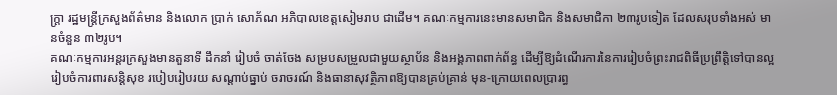ក្រ្តា រដ្ឋមន្រ្តីក្រសួងព័ត៌មាន និងលោក ប្រាក់ សោភ័ណ អភិបាលខេត្តសៀមរាប ជាដើម។ គណៈកម្មការនេះមានសមាជិក និងសមាជិកា ២៣រូបទៀត ដែលសរុបទាំងអស់ មានចំនួន ៣២រូប។
គណៈកម្មការអន្តរក្រសួងមានតួនាទី ដឹកនាំ រៀបចំ ចាត់ចែង សម្របសម្រួលជាមួយស្ថាប័ន និងអង្គភាពពាក់ព័ន្ធ ដើម្បីឱ្យដំណើរការនៃការរៀបចំព្រះរាជពិធីប្រព្រឹត្តិទៅបានល្អ រៀបចំការពារសន្តិសុខ របៀបរៀបរយ សណ្ដាប់ធ្នាប់ ចរាចរណ៍ និងធានាសុវត្ថិភាពឱ្យបានគ្រប់គ្រាន់ មុន-ក្រោយពេលប្រារព្ធ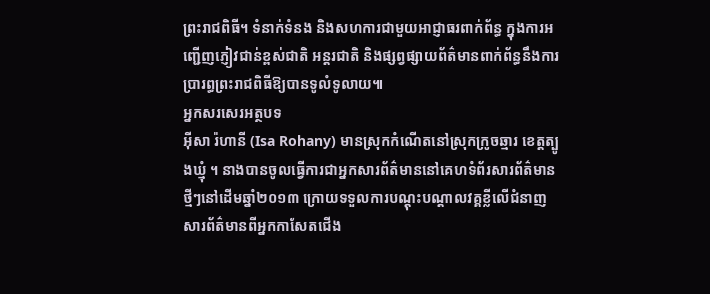ព្រះរាជពិធី។ ទំនាក់ទំនង និងសហការជាមួយអាជ្ញាធរពាក់ព័ន្ធ ក្នុងការអញ្ជើញភ្ញៀវជាន់ខ្ពស់ជាតិ អន្តរជាតិ និងផ្សព្វផ្សាយព័ត៌មានពាក់ព័ន្ធនឹងការប្រារព្ធព្រះរាជពិធីឱ្យបានទូលំទូលាយ៕
អ្នកសរសេរអត្ថបទ
អ៊ីសា រ៉ហានី (Isa Rohany) មានស្រុកកំណើតនៅស្រុកក្រូចឆ្មារ ខេត្តត្បូងឃ្មុំ ។ នាងបានចូលធ្វើការជាអ្នកសារព័ត៌មាននៅគេហទំព័រសារព័ត៌មានថ្មីៗនៅដើមឆ្នាំ២០១៣ ក្រោយទទួលការបណ្តុះបណ្តាលវគ្គខ្លីលើជំនាញសារព័ត៌មានពីអ្នកកាសែតជើង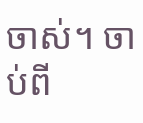ចាស់។ ចាប់ពី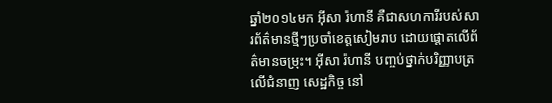ឆ្នាំ២០១៤មក អ៊ីសា រ៉ហានី គឺជាសហការីរបស់សារព័ត៌មានថ្មីៗប្រចាំខេត្តសៀមរាប ដោយផ្តោតលើព័ត៌មានចម្រុះ។ អ៊ីសា រ៉ហានី បញ្ចប់ថ្នាក់បរិញ្ញាបត្រលើជំនាញ សេដ្ឋកិច្ច នៅ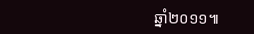ឆ្នាំ២០១១៕